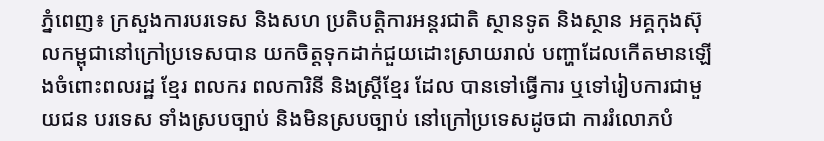ភ្នំពេញ៖ ក្រសួងការបរទេស និងសហ ប្រតិបត្តិការអន្តរជាតិ ស្ថានទូត និងស្ថាន អគ្គកុងស៊ុលកម្ពុជានៅក្រៅប្រទេសបាន យកចិត្តទុកដាក់ជួយដោះស្រាយរាល់ បញ្ហាដែលកើតមានឡើងចំពោះពលរដ្ឋ ខ្មែរ ពលករ ពលការិនី និងស្ត្រីខ្មែរ ដែល បានទៅធ្វើការ ឬទៅរៀបការជាមួយជន បរទេស ទាំងស្របច្បាប់ និងមិនស្របច្បាប់ នៅក្រៅប្រទេសដូចជា ការរំលោភបំ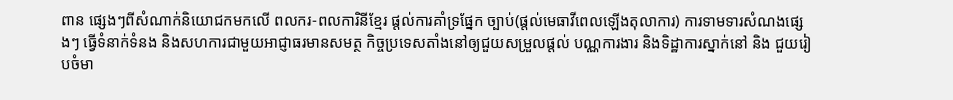ពាន ផ្សេងៗពីសំណាក់និយោជកមកលើ ពលករ-ពលការិនីខ្មែរ ផ្ដល់ការគាំទ្រផ្នែក ច្បាប់(ផ្ដល់មេធាវីពេលឡើងតុលាការ) ការទាមទារសំណងផ្សេងៗ ធ្វើទំនាក់ទំនង និងសហការជាមួយអាជ្ញាធរមានសមត្ថ កិច្ចប្រទេសតាំងនៅឲ្យជួយសម្រួលផ្តល់ បណ្ណការងារ និងទិដ្ឋាការស្នាក់នៅ និង ជួយរៀបចំមា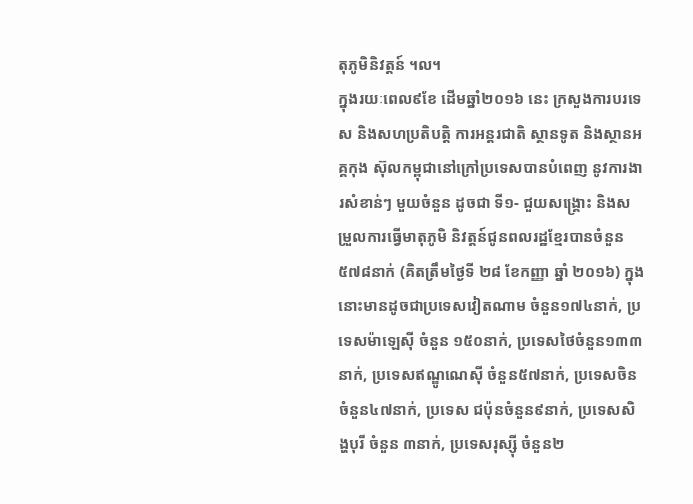តុភូមិនិវត្តន៍ ។ល។
ក្នុងរយៈពេល៩ខែ ដើមឆ្នាំ២០១៦ នេះ ក្រសួងការបរទេស និងសហប្រតិបត្តិ ការអន្តរជាតិ ស្ថានទូត និងស្ថានអគ្គកុង ស៊ុលកម្ពុជានៅក្រៅប្រទេសបានបំពេញ នូវការងារសំខាន់ៗ មួយចំនួន ដូចជា ទី១- ជួយសង្គ្រោះ និងសម្រួលការធ្វើមាតុភូមិ និវត្តន៍ជូនពលរដ្ឋខ្មែរបានចំនួន៥៧៨នាក់ (គិតត្រឹមថ្ងៃទី ២៨ ខែកញ្ញា ឆ្នាំ ២០១៦) ក្នុងនោះមានដូចជាប្រទេសវៀតណាម ចំនួន១៧៤នាក់, ប្រទេសម៉ាឡេស៊ី ចំនួន ១៥០នាក់, ប្រទេសថៃចំនួន១៣៣នាក់, ប្រទេសឥណ្ឌូណេស៊ី ចំនួន៥៧នាក់, ប្រទេសចិនចំនួន៤៧នាក់, ប្រទេស ជប៉ុនចំនួន៩នាក់, ប្រទេសសិង្ហបុរី ចំនួន ៣នាក់, ប្រទេសរុស្ស៊ី ចំនួន២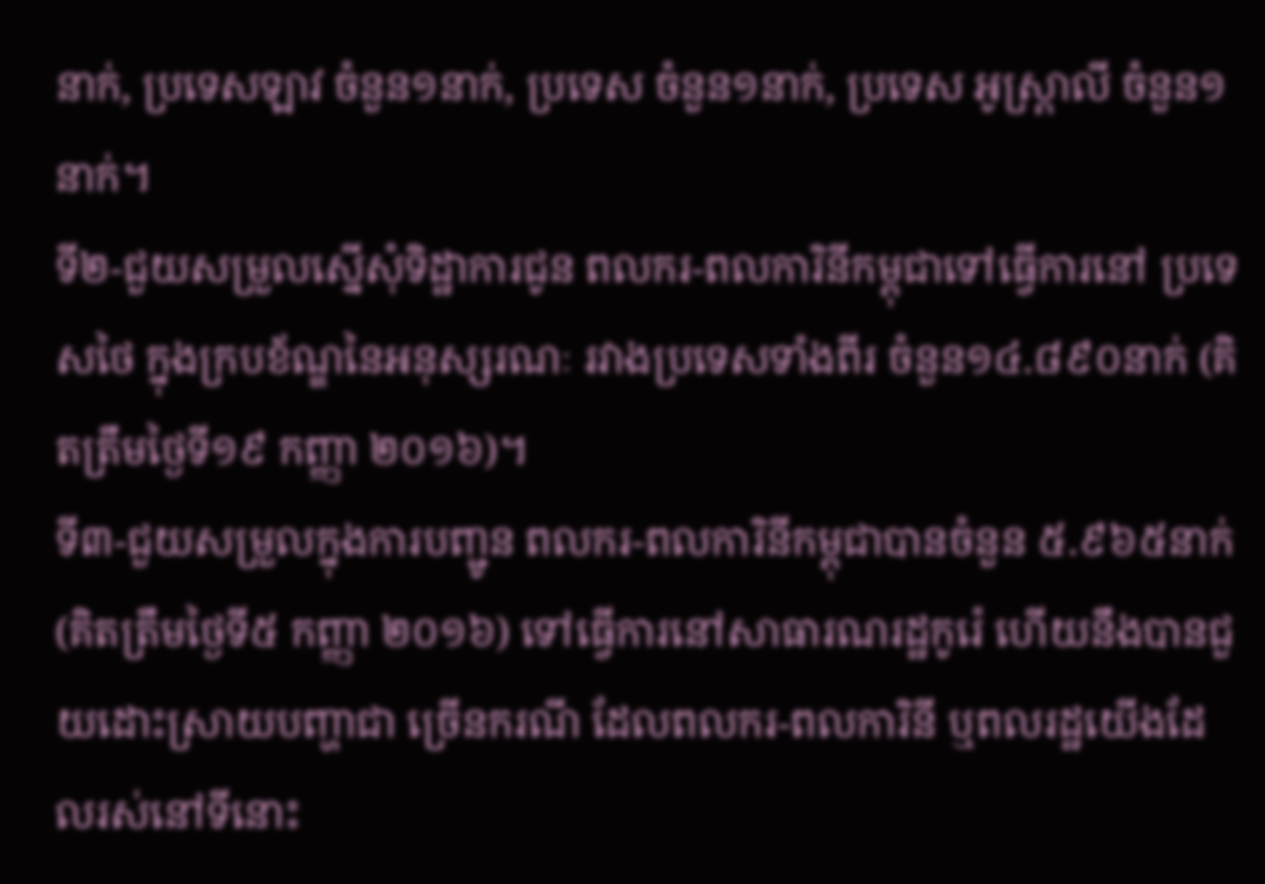នាក់, ប្រទេសឡាវ ចំនួន១នាក់, ប្រទេស ចំនួន១នាក់, ប្រទេស អូស្ត្រាលី ចំនួន១នាក់។
ទី២-ជួយសម្រួលស្នើសុំទិដ្ឋាការជូន ពលករ-ពលការិនីកម្ពុជាទៅធ្វើការនៅ ប្រទេសថៃ ក្នុងក្របខ័ណ្ឌនៃអនុស្សរណៈ រវាងប្រទេសទាំងពីរ ចំនួន១៤.៨៩០នាក់ (គិតត្រឹមថ្ងៃទី១៩ កញ្ញា ២០១៦)។
ទី៣-ជួយសម្រួលក្នុងការបញ្ជូន ពលករ-ពលការិនីកម្ពុជាបានចំនួន ៥.៩៦៥នាក់ (គិតត្រឹមថ្ងៃទី៥ កញ្ញា ២០១៦) ទៅធ្វើការនៅសាធារណរដ្ឋកូរ៉េ ហើយនឹងបានជួយដោះស្រាយបញ្ហាជា ច្រើនករណី ដែលពលករ-ពលការិនី ឬពលរដ្ឋយើងដែលរស់នៅទីនោះ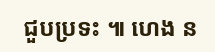ជួបប្រទះ ៕ ហេង ន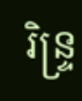រិន្ទ្រ